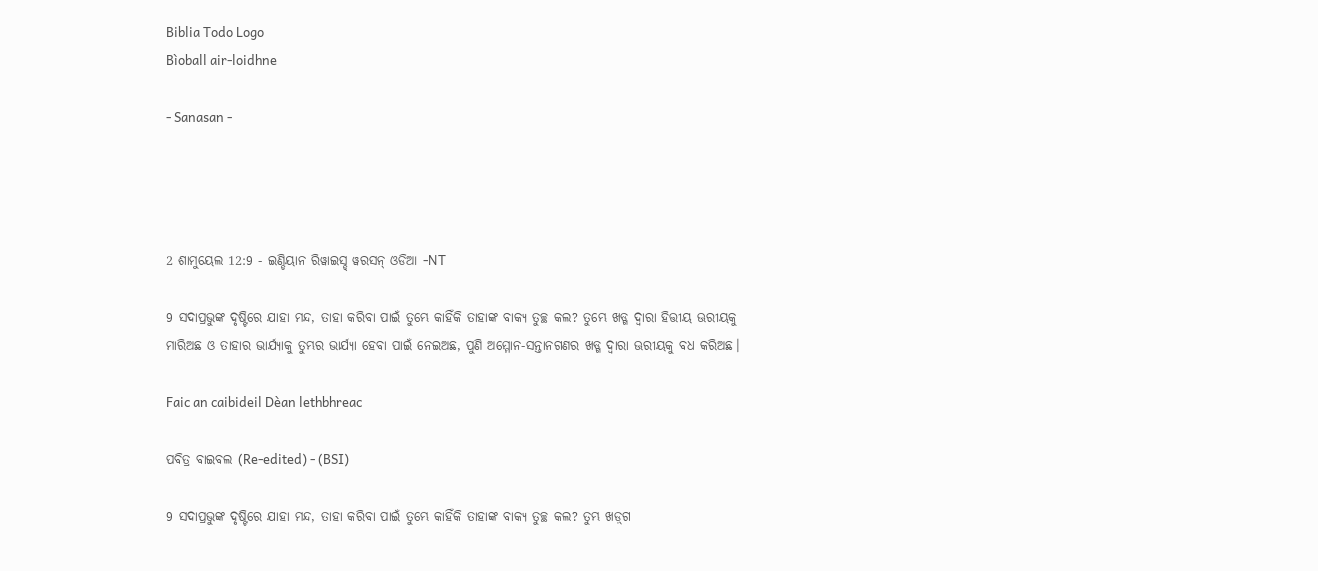Biblia Todo Logo
Bìoball air-loidhne

- Sanasan -




2 ଶାମୁୟେଲ 12:9 - ଇଣ୍ଡିୟାନ ରିୱାଇସ୍ଡ୍ ୱରସନ୍ ଓଡିଆ -NT

9 ସଦାପ୍ରଭୁଙ୍କ ଦୃଷ୍ଟିରେ ଯାହା ମନ୍ଦ, ତାହା କରିବା ପାଇଁ ତୁମ୍ଭେ କାହିଁକି ତାହାଙ୍କ ବାକ୍ୟ ତୁଚ୍ଛ କଲ? ତୁମ୍ଭେ ଖଡ୍ଗ ଦ୍ୱାରା ହିତ୍ତୀୟ ଊରୀୟକୁ ମାରିଅଛ ଓ ତାହାର ଭାର୍ଯ୍ୟାକୁ ତୁମ୍ଭର ଭାର୍ଯ୍ୟା ହେବା ପାଇଁ ନେଇଅଛ, ପୁଣି ଅମ୍ମୋନ-ସନ୍ତାନଗଣର ଖଡ୍ଗ ଦ୍ୱାରା ଊରୀୟକୁ ବଧ କରିଅଛ।

Faic an caibideil Dèan lethbhreac

ପବିତ୍ର ବାଇବଲ (Re-edited) - (BSI)

9 ସଦାପ୍ରଭୁଙ୍କ ଦୃଷ୍ଟିରେ ଯାହା ମନ୍ଦ, ତାହା କରିବା ପାଇଁ ତୁମ୍ଭେ କାହିଁକି ତାହାଙ୍କ ବାକ୍ୟ ତୁଚ୍ଛ କଲ? ତୁମ୍ଭ ଖଡ଼୍‍ଗ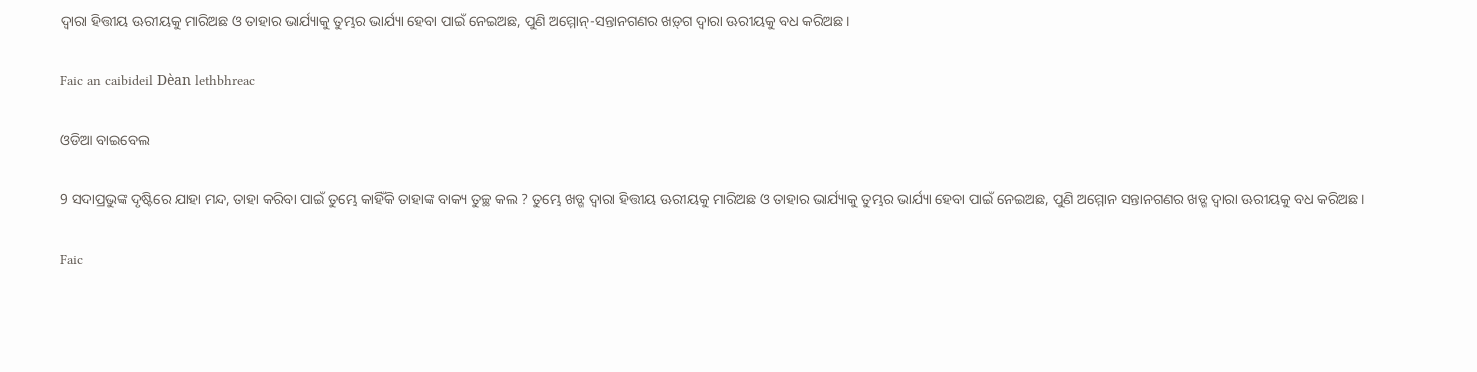ଦ୍ଵାରା ହିତ୍ତୀୟ ଊରୀୟକୁ ମାରିଅଛ ଓ ତାହାର ଭାର୍ଯ୍ୟାକୁ ତୁମ୍ଭର ଭାର୍ଯ୍ୟା ହେବା ପାଇଁ ନେଇଅଛ, ପୁଣି ଅମ୍ମୋନ୍-ସନ୍ତାନଗଣର ଖଡ଼୍‍ଗ ଦ୍ଵାରା ଊରୀୟକୁ ବଧ କରିଅଛ।

Faic an caibideil Dèan lethbhreac

ଓଡିଆ ବାଇବେଲ

9 ସଦାପ୍ରଭୁଙ୍କ ଦୃଷ୍ଟିରେ ଯାହା ମନ୍ଦ, ତାହା କରିବା ପାଇଁ ତୁମ୍ଭେ କାହିଁକି ତାହାଙ୍କ ବାକ୍ୟ ତୁଚ୍ଛ କଲ ? ତୁମ୍ଭେ ଖଡ୍ଗ ଦ୍ୱାରା ହିତ୍ତୀୟ ଊରୀୟକୁ ମାରିଅଛ ଓ ତାହାର ଭାର୍ଯ୍ୟାକୁ ତୁମ୍ଭର ଭାର୍ଯ୍ୟା ହେବା ପାଇଁ ନେଇଅଛ, ପୁଣି ଅମ୍ମୋନ ସନ୍ତାନଗଣର ଖଡ୍ଗ ଦ୍ୱାରା ଊରୀୟକୁ ବଧ କରିଅଛ।

Faic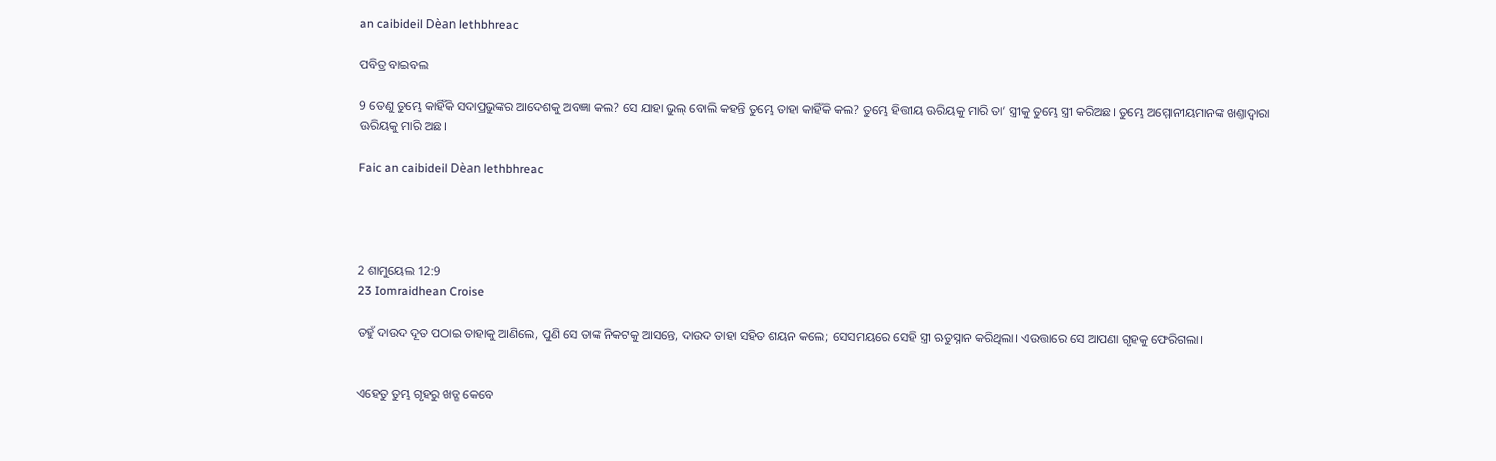an caibideil Dèan lethbhreac

ପବିତ୍ର ବାଇବଲ

9 ତେଣୁ ତୁମ୍ଭେ କାହିଁକି ସଦାପ୍ରଭୁଙ୍କର ଆଦେଶକୁ ଅବଜ୍ଞା କଲ? ସେ ଯାହା ଭୁଲ୍ ବୋଲି କହନ୍ତି ତୁମ୍ଭେ ତାହା କାହିଁକି କଲ? ତୁମ୍ଭେ ହିତ୍ତୀୟ ଊରିୟକୁ ମାରି ତା’ ସ୍ତ୍ରୀକୁ ତୁମ୍ଭେ ସ୍ତ୍ରୀ କରିଅଛ। ତୁମ୍ଭେ ଅମ୍ମୋନୀୟମାନଙ୍କ ଖଣ୍ତାଦ୍ୱାରା ଊରିୟକୁ ମାରି ଅଛ।

Faic an caibideil Dèan lethbhreac




2 ଶାମୁୟେଲ 12:9
23 Iomraidhean Croise

ତହୁଁ ଦାଉଦ ଦୂତ ପଠାଇ ତାହାକୁ ଆଣିଲେ, ପୁଣି ସେ ତାଙ୍କ ନିକଟକୁ ଆସନ୍ତେ, ଦାଉଦ ତାହା ସହିତ ଶୟନ କଲେ; ସେସମୟରେ ସେହି ସ୍ତ୍ରୀ ଋତୁସ୍ନାନ କରିଥିଲା। ଏଉତ୍ତାରେ ସେ ଆପଣା ଗୃହକୁ ଫେରିଗଲା।


ଏହେତୁ ତୁମ୍ଭ ଗୃହରୁ ଖଡ୍ଗ କେବେ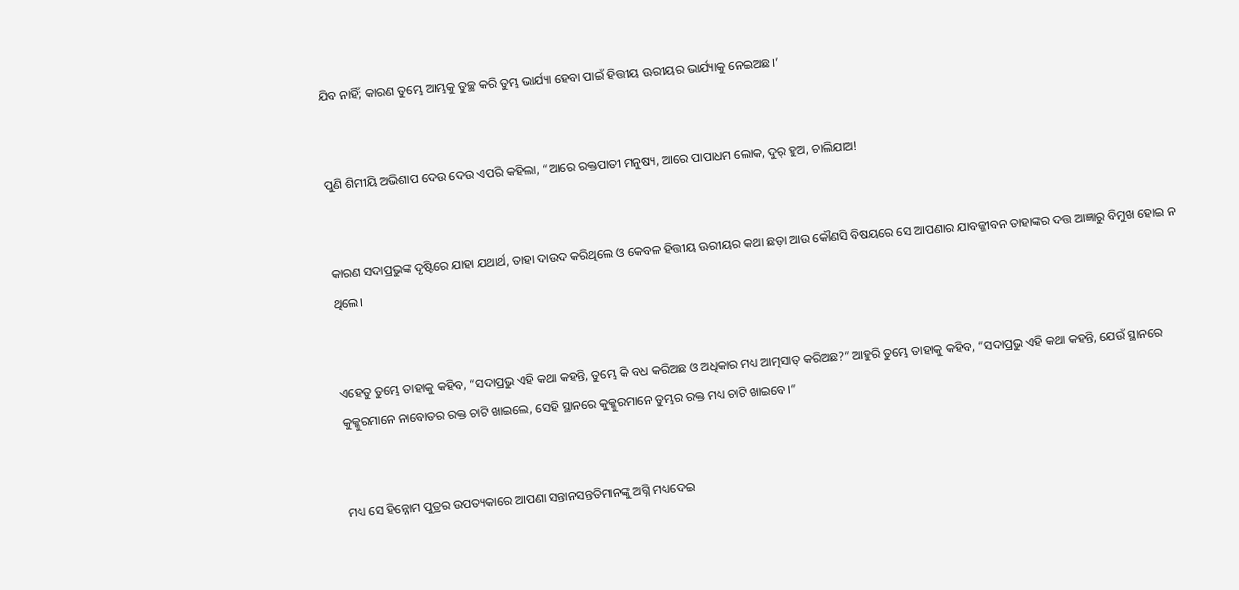ଯିବ ନାହିଁ; କାରଣ ତୁମ୍ଭେ ଆମ୍ଭକୁ ତୁଚ୍ଛ କରି ତୁମ୍ଭ ଭାର୍ଯ୍ୟା ହେବା ପାଇଁ ହିତ୍ତୀୟ ଊରୀୟର ଭାର୍ଯ୍ୟାକୁ ନେଇଅଛ।’


ପୁଣି ଶିମୀୟି ଅଭିଶାପ ଦେଉ ଦେଉ ଏପରି କହିଲା, “ଆରେ ରକ୍ତପାତୀ ମନୁଷ୍ୟ, ଆରେ ପାପାଧମ ଲୋକ, ଦୁର୍ ହୁଅ, ଚାଲିଯାଅ!


କାରଣ ସଦାପ୍ରଭୁଙ୍କ ଦୃଷ୍ଟିରେ ଯାହା ଯଥାର୍ଥ, ତାହା ଦାଉଦ କରିଥିଲେ ଓ କେବଳ ହିତ୍ତୀୟ ଊରୀୟର କଥା ଛଡ଼ା ଆଉ କୌଣସି ବିଷୟରେ ସେ ଆପଣାର ଯାବଜ୍ଜୀବନ ତାହାଙ୍କର ଦତ୍ତ ଆଜ୍ଞାରୁ ବିମୁଖ ହୋଇ ନ ଥିଲେ।


ଏହେତୁ ତୁମ୍ଭେ ତାହାକୁ କହିବ, “ସଦାପ୍ରଭୁ ଏହି କଥା କହନ୍ତି, ତୁମ୍ଭେ କି ବଧ କରିଅଛ ଓ ଅଧିକାର ମଧ୍ୟ ଆତ୍ମସାତ୍‍ କରିଅଛ?” ଆହୁରି ତୁମ୍ଭେ ତାହାକୁ କହିବ, “ସଦାପ୍ରଭୁ ଏହି କଥା କହନ୍ତି, ଯେଉଁ ସ୍ଥାନରେ କୁକ୍କୁରମାନେ ନାବୋତର ରକ୍ତ ଚାଟି ଖାଇଲେ, ସେହି ସ୍ଥାନରେ କୁକ୍କୁରମାନେ ତୁମ୍ଭର ରକ୍ତ ମଧ୍ୟ ଚାଟି ଖାଇବେ।”


ମଧ୍ୟ ସେ ହିନ୍ନୋମ ପୁତ୍ରର ଉପତ୍ୟକାରେ ଆପଣା ସନ୍ତାନସନ୍ତତିମାନଙ୍କୁ ଅଗ୍ନି ମଧ୍ୟଦେଇ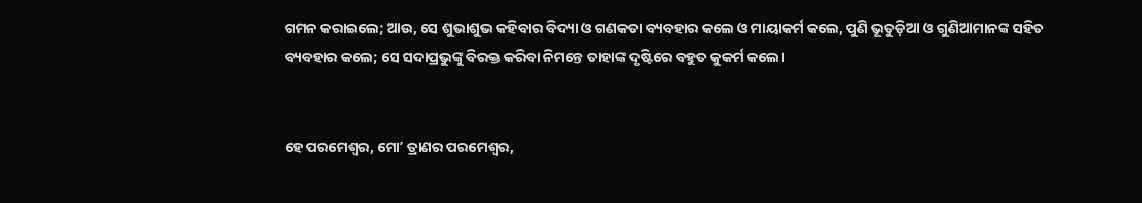ଗମନ କରାଇଲେ; ଆଉ, ସେ ଶୁଭାଶୁଭ କହିବାର ବିଦ୍ୟା ଓ ଗଣକତା ବ୍ୟବହାର କଲେ ଓ ମାୟାକର୍ମ କଲେ, ପୁଣି ଭୂତୁଡ଼ିଆ ଓ ଗୁଣିଆମାନଙ୍କ ସହିତ ବ୍ୟବହାର କଲେ; ସେ ସଦାପ୍ରଭୁଙ୍କୁ ବିରକ୍ତ କରିବା ନିମନ୍ତେ ତାହାଙ୍କ ଦୃଷ୍ଟିରେ ବହୁତ କୁକର୍ମ କଲେ।


ହେ ପରମେଶ୍ୱର, ମୋʼ ତ୍ରାଣର ପରମେଶ୍ୱର,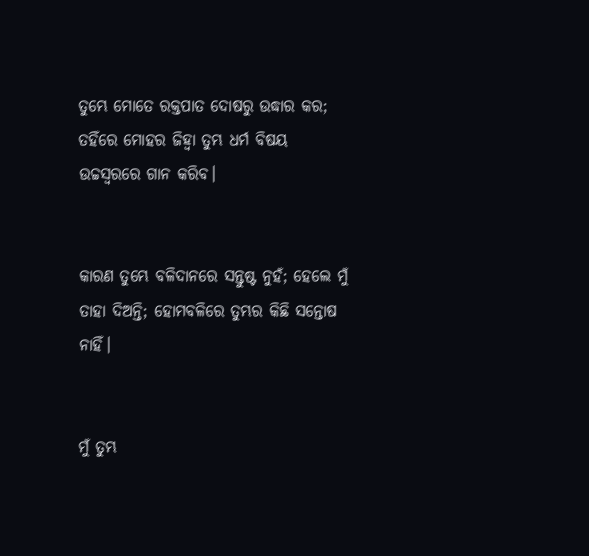ତୁମ୍ଭେ ମୋତେ ରକ୍ତପାତ ଦୋଷରୁ ଉଦ୍ଧାର କର; ତହିଁରେ ମୋହର ଜିହ୍ୱା ତୁମ୍ଭ ଧର୍ମ ବିଷୟ ଉଚ୍ଚସ୍ୱରରେ ଗାନ କରିବ।


କାରଣ ତୁମ୍ଭେ ବଳିଦାନରେ ସନ୍ତୁଷ୍ଟ ନୁହଁ; ହେଲେ ମୁଁ ତାହା ଦିଅନ୍ତି; ହୋମବଳିରେ ତୁମ୍ଭର କିଛି ସନ୍ତୋଷ ନାହିଁ।


ମୁଁ ତୁମ୍ଭ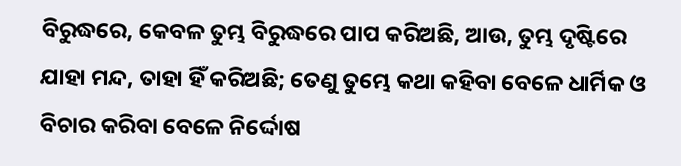ବିରୁଦ୍ଧରେ, କେବଳ ତୁମ୍ଭ ବିରୁଦ୍ଧରେ ପାପ କରିଅଛି, ଆଉ, ତୁମ୍ଭ ଦୃଷ୍ଟିରେ ଯାହା ମନ୍ଦ, ତାହା ହିଁ କରିଅଛି; ତେଣୁ ତୁମ୍ଭେ କଥା କହିବା ବେଳେ ଧାର୍ମିକ ଓ ବିଚାର କରିବା ବେଳେ ନିର୍ଦ୍ଦୋଷ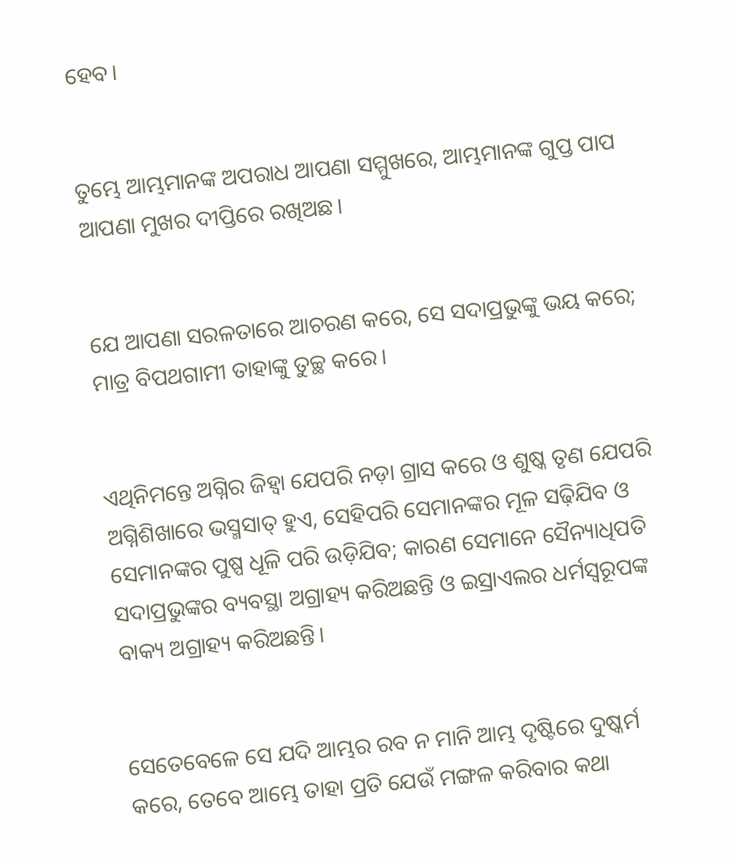ହେବ।


ତୁମ୍ଭେ ଆମ୍ଭମାନଙ୍କ ଅପରାଧ ଆପଣା ସମ୍ମୁଖରେ, ଆମ୍ଭମାନଙ୍କ ଗୁପ୍ତ ପାପ ଆପଣା ମୁଖର ଦୀପ୍ତିରେ ରଖିଅଛ।


ଯେ ଆପଣା ସରଳତାରେ ଆଚରଣ କରେ, ସେ ସଦାପ୍ରଭୁଙ୍କୁ ଭୟ କରେ; ମାତ୍ର ବିପଥଗାମୀ ତାହାଙ୍କୁ ତୁଚ୍ଛ କରେ।


ଏଥିନିମନ୍ତେ ଅଗ୍ନିର ଜିହ୍ୱା ଯେପରି ନଡ଼ା ଗ୍ରାସ କରେ ଓ ଶୁଷ୍କ ତୃଣ ଯେପରି ଅଗ୍ନିଶିଖାରେ ଭସ୍ମସାତ୍‍ ହୁଏ, ସେହିପରି ସେମାନଙ୍କର ମୂଳ ସଢ଼ିଯିବ ଓ ସେମାନଙ୍କର ପୁଷ୍ପ ଧୂଳି ପରି ଉଡ଼ିଯିବ; କାରଣ ସେମାନେ ସୈନ୍ୟାଧିପତି ସଦାପ୍ରଭୁଙ୍କର ବ୍ୟବସ୍ଥା ଅଗ୍ରାହ୍ୟ କରିଅଛନ୍ତି ଓ ଇସ୍ରାଏଲର ଧର୍ମସ୍ୱରୂପଙ୍କ ବାକ୍ୟ ଅଗ୍ରାହ୍ୟ କରିଅଛନ୍ତି।


ସେତେବେଳେ ସେ ଯଦି ଆମ୍ଭର ରବ ନ ମାନି ଆମ୍ଭ ଦୃଷ୍ଟିରେ ଦୁଷ୍କର୍ମ କରେ, ତେବେ ଆମ୍ଭେ ତାହା ପ୍ରତି ଯେଉଁ ମଙ୍ଗଳ କରିବାର କଥା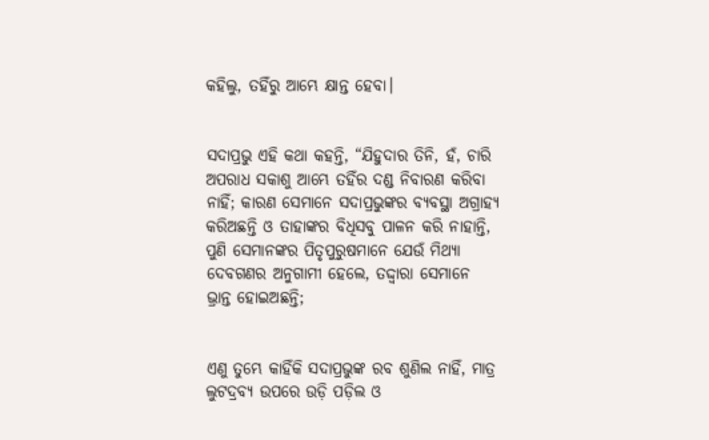କହିଲୁ, ତହିଁରୁ ଆମ୍ଭେ କ୍ଷାନ୍ତ ହେବା।


ସଦାପ୍ରଭୁ ଏହି କଥା କହନ୍ତି, “ଯିହୁଦାର ତିନି, ହଁ, ଚାରି ଅପରାଧ ସକାଶୁ ଆମ୍ଭେ ତହିଁର ଦଣ୍ଡ ନିବାରଣ କରିବା ନାହିଁ; କାରଣ ସେମାନେ ସଦାପ୍ରଭୁଙ୍କର ବ୍ୟବସ୍ଥା ଅଗ୍ରାହ୍ୟ କରିଅଛନ୍ତି ଓ ତାହାଙ୍କର ବିଧିସବୁ ପାଳନ କରି ନାହାନ୍ତି, ପୁଣି ସେମାନଙ୍କର ପିତୃପୁରୁଷମାନେ ଯେଉଁ ମିଥ୍ୟା ଦେବଗଣର ଅନୁଗାମୀ ହେଲେ, ତଦ୍ଦ୍ୱାରା ସେମାନେ ଭ୍ରାନ୍ତ ହୋଇଅଛନ୍ତି;


ଏଣୁ ତୁମ୍ଭେ କାହିଁକି ସଦାପ୍ରଭୁଙ୍କ ରବ ଶୁଣିଲ ନାହିଁ, ମାତ୍ର ଲୁଟଦ୍ରବ୍ୟ ଉପରେ ଉଡ଼ି ପଡ଼ିଲ ଓ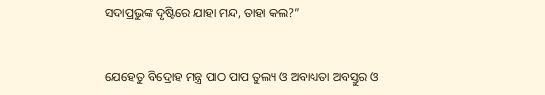ସଦାପ୍ରଭୁଙ୍କ ଦୃଷ୍ଟିରେ ଯାହା ମନ୍ଦ, ତାହା କଲ?”


ଯେହେତୁ ବିଦ୍ରୋହ ମନ୍ତ୍ର ପାଠ ପାପ ତୁଲ୍ୟ ଓ ଅବାଧ୍ୟତା ଅବସ୍ତୁର ଓ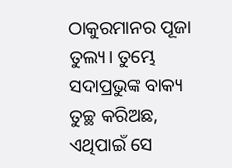ଠାକୁରମାନର ପୂଜା ତୁଲ୍ୟ। ତୁମ୍ଭେ ସଦାପ୍ରଭୁଙ୍କ ବାକ୍ୟ ତୁଚ୍ଛ କରିଅଛ, ଏଥିପାଇଁ ସେ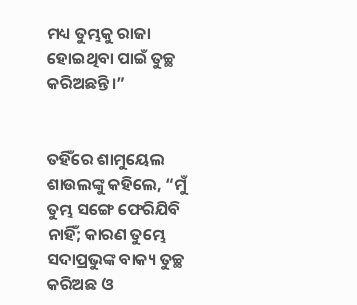ମଧ୍ୟ ତୁମ୍ଭକୁ ରାଜା ହୋଇଥିବା ପାଇଁ ତୁଚ୍ଛ କରିଅଛନ୍ତି।”


ତହିଁରେ ଶାମୁୟେଲ ଶାଉଲଙ୍କୁ କହିଲେ, “ମୁଁ ତୁମ୍ଭ ସଙ୍ଗେ ଫେରିଯିବି ନାହିଁ; କାରଣ ତୁମ୍ଭେ ସଦାପ୍ରଭୁଙ୍କ ବାକ୍ୟ ତୁଚ୍ଛ କରିଅଛ ଓ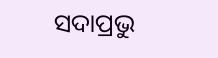ସଦାପ୍ରଭୁ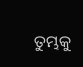ତୁମ୍ଭକୁ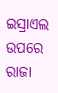ଇସ୍ରାଏଲ ଉପରେ ରାଜା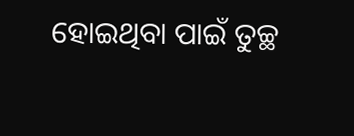ହୋଇଥିବା ପାଇଁ ତୁଚ୍ଛ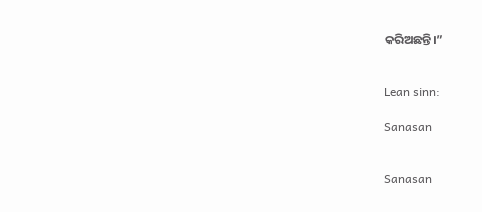କରିଅଛନ୍ତି।”


Lean sinn:

Sanasan


Sanasan